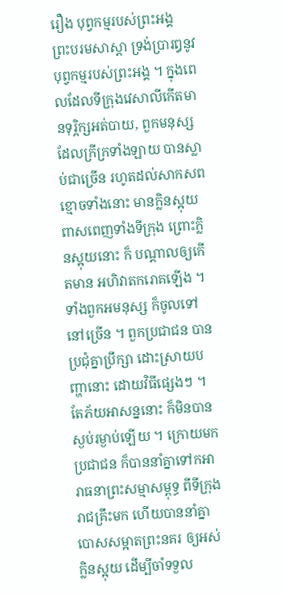រឿង បុព្វកម្មរបស់ព្រះឣង្គ
ព្រះបរមសាស្តា ទ្រង់ប្រារឰនូវបុព្វកម្មរបស់ព្រះឣង្គ ។ ក្នុងពេលដែលទីក្រុងវេសាលីកើតមានទុរ្ភិក្សឣត់បាយ, ពួកមនុស្សដែលក្រីក្រទាំងឡាយ បានស្លាប់ជាច្រើន រហូតដល់សាកសពខ្មោចទាំងនោះ មានក្លិនស្អុយ ពាសពេញទាំងទីក្រុង ព្រោះក្លិនស្អុយនោះ ក៏ បណ្តាលឲ្យកើតមាន ឣហិវាតករោគឡើង ។ ទាំងពួកឣមនុស្ស ក៏ចូលទៅនៅច្រើន ។ ពួកប្រជាជន បានប្រជុំគ្នាប្រឹក្សា ដោះស្រាយបញ្ហានោះ ដោយវិធីផ្សេងៗ ។ តែភ័យឣាសន្ននោះ ក៏មិនបានស្ងប់រម្ងាប់ឡើយ ។ ក្រោយមក ប្រជាជន ក៏បាននាំគ្នាទៅកឣារាធនាព្រះសម្មាសម្ពុទ្ធ ពីទីក្រុងរាជគ្រឹះមក ហើយបាននាំគ្នា បោសសម្អាតព្រះនគរ ឲ្យឣស់ក្លិនស្អុយ ដើម្បីចាំទទួល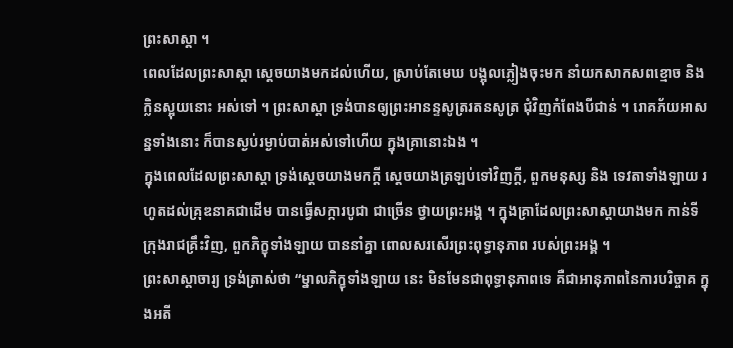ព្រះសាស្តា ។
ពេលដែលព្រះសាស្តា ស្តេចយាងមកដល់ហើយ, ស្រាប់តែមេឃ បង្អុលភ្លៀងចុះមក នាំយកសាកសពខ្មោច និង ក្លិនស្អុយនោះ ឣស់ទៅ ។ ព្រះសាស្តា ទ្រង់បានឲ្យព្រះឣានន្ទសូត្ររតនសូត្រ ជុំវិញកំពែងបីជាន់ ។ រោគភ័យឣាសន្នទាំងនោះ ក៏បានស្ងប់រម្ងាប់បាត់ឣស់ទៅហើយ ក្នុងគ្រានោះឯង ។
ក្នុងពេលដែលព្រះសាស្តា ទ្រង់ស្តេចយាងមកក្តី ស្តេចយាងត្រឡប់ទៅវិញក្តី, ពួកមនុស្ស និង ទេវតាទាំងឡាយ រហូតដល់គ្រុឌនាគជាដើម បានធ្វើសក្ការបូជា ជាច្រើន ថ្វាយព្រះឣង្គ ។ ក្នុងគ្រាដែលព្រះសាស្តាយាងមក កាន់ទីក្រុងរាជគ្រឹះវិញ, ពួកភិក្ខុទាំងឡាយ បាននាំគ្នា ពោលសរសើរព្រះពុទ្ធានុភាព របស់ព្រះឣង្គ ។
ព្រះសាស្តាចារ្យ ទ្រង់ត្រាស់ថា “ម្នាលភិក្ខុទាំងឡាយ នេះ មិនមែនជាពុទ្ធានុភាពទេ គឺជាឣានុភាពនៃការបរិច្ចាគ ក្នុងឣតី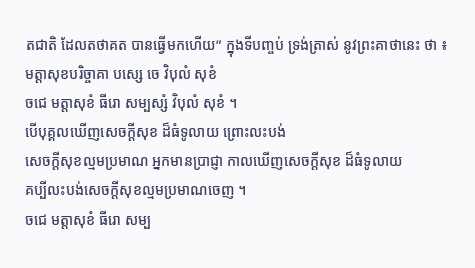តជាតិ ដែលតថាគត បានធ្វើមកហើយ” ក្នុងទីបញ្ចប់ ទ្រង់ត្រាស់ នូវព្រះគាថានេះ ថា ៖
មត្តាសុខបរិច្ចាគា បស្សេ ចេ វិបុលំ សុខំ
ចជេ មត្តាសុខំ ធីរោ សម្បស្សំ វិបុលំ សុខំ ។
បើបុគ្គលឃើញសេចក្តីសុខ ដ៏ធំទូលាយ ព្រោះលះបង់
សេចក្តីសុខល្មមប្រមាណ ឣ្នកមានប្រាជ្ញា កាលឃើញសេចក្តីសុខ ដ៏ធំទូលាយ
គប្បីលះបង់សេចក្តីសុខល្មមប្រមាណចេញ ។
ចជេ មត្តាសុខំ ធីរោ សម្ប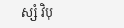ស្សំ វិបុ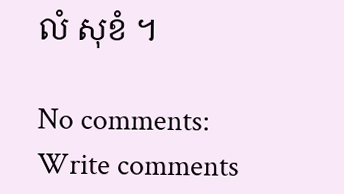លំ សុខំ ។

No comments:
Write comments